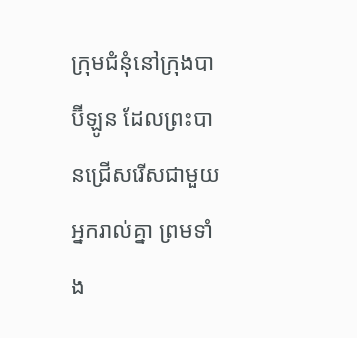ក្រុមជំនុំនៅក្រុងបាប៊ីឡូន ដែលព្រះបានជ្រើសរើសជាមួយអ្នករាល់គ្នា ព្រមទាំង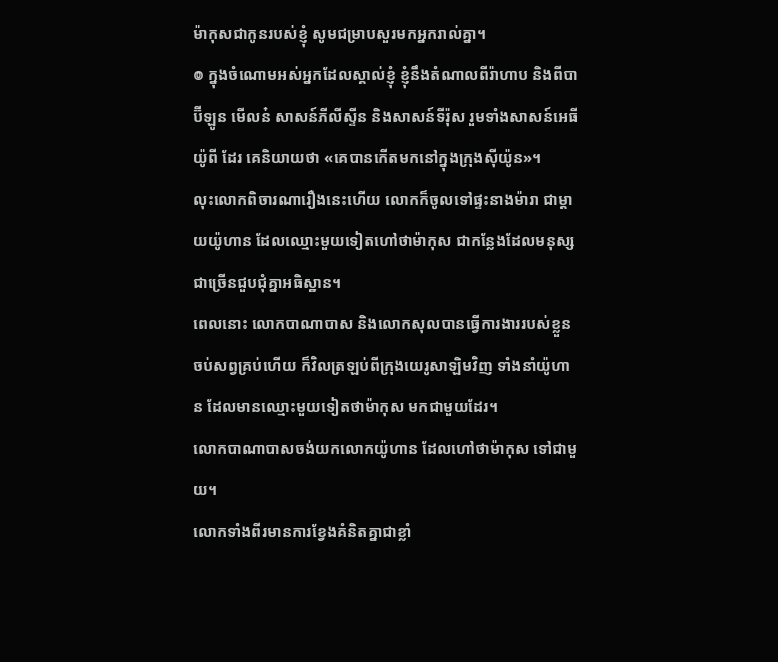ម៉ាកុសជាកូនរបស់ខ្ញុំ សូមជម្រាបសួរមកអ្នករាល់គ្នា។
៙ ក្នុងចំណោមអស់អ្នកដែលស្គាល់ខ្ញុំ ខ្ញុំនឹងតំណាលពីរ៉ាហាប និងពីបាប៊ីឡូន មើលន៎ សាសន៍ភីលីស្ទីន និងសាសន៍ទីរ៉ុស រួមទាំងសាសន៍អេធីយ៉ូពី ដែរ គេនិយាយថា «គេបានកើតមកនៅក្នុងក្រុងស៊ីយ៉ូន»។
លុះលោកពិចារណារឿងនេះហើយ លោកក៏ចូលទៅផ្ទះនាងម៉ារា ជាម្តាយយ៉ូហាន ដែលឈ្មោះមួយទៀតហៅថាម៉ាកុស ជាកន្លែងដែលមនុស្សជាច្រើនជួបជុំគ្នាអធិស្ឋាន។
ពេលនោះ លោកបាណាបាស និងលោកសុលបានធ្វើការងាររបស់ខ្លួនចប់សព្វគ្រប់ហើយ ក៏វិលត្រឡប់ពីក្រុងយេរូសាឡិមវិញ ទាំងនាំយ៉ូហាន ដែលមានឈ្មោះមួយទៀតថាម៉ាកុស មកជាមួយដែរ។
លោកបាណាបាសចង់យកលោកយ៉ូហាន ដែលហៅថាម៉ាកុស ទៅជាមួយ។
លោកទាំងពីរមានការខ្វែងគំនិតគ្នាជាខ្លាំ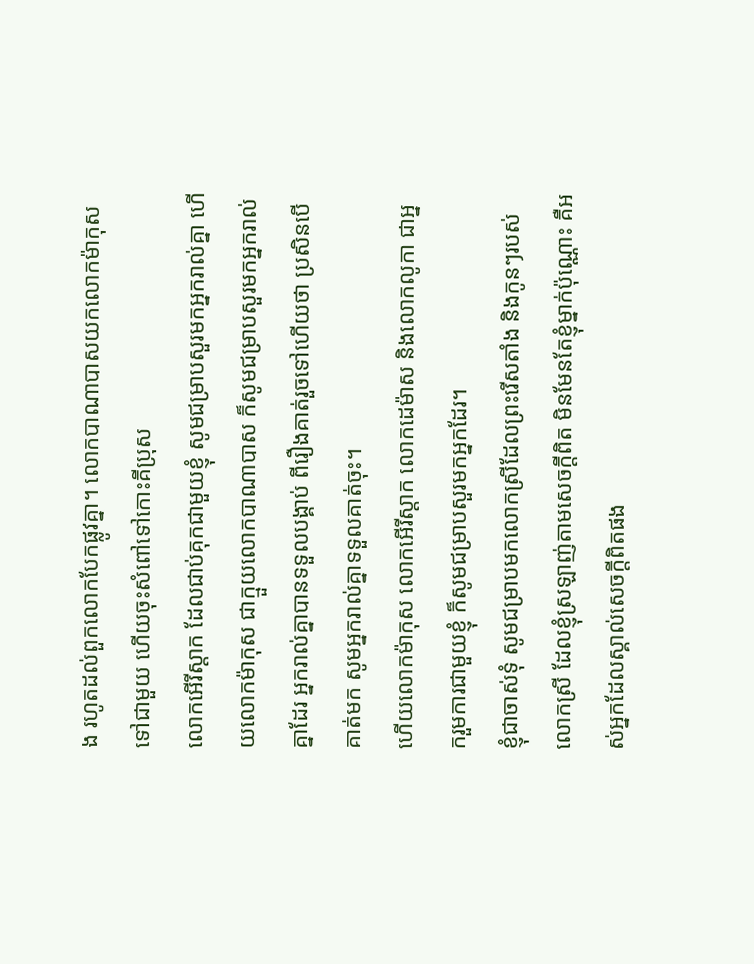ង រហូតដល់ពួកលោកបែកផ្លូវគ្នា។ លោកបាណាបាសយកលោកម៉ាកុសទៅជាមួយ ហើយចុះសំពៅទៅកោះគីប្រុស
លោកអើរីស្តាក ដែលជាប់គុកជាមួយខ្ញុំ សូមជម្រាបសួរមកអ្នករាល់គ្នា ហើយលោកម៉ាកុស ជាក្មួយលោកបាណាបាស ក៏សូមជម្រាបសួរមកអ្នករាល់គ្នាដែរ អ្នករាល់គ្នាបានទទួលបង្គាប់ ពីរឿងគាត់រួចទៅហើយថា ប្រសិនបើគាត់មក សូមអ្នករាល់គ្នាទទួលគាត់ចុះ។
ហើយលោកម៉ាកុស លោកអើរីស្តាក លោកដេម៉ាស និងលោកលូកា ជាអ្នករួមការជាមួយខ្ញុំ ក៏សូមជម្រាបសួរមកអ្នកដែរ។
ខ្ញុំជាចាស់ទុំ សូមជម្រាបមកលោកស្រីដែលព្រះរើសតាំង និងកូនៗរបស់លោកស្រី ដែលខ្ញុំស្រឡាញ់តាមសេចក្ដីពិត មិនមែនតែខ្ញុំម្នាក់ប៉ុណ្ណោះ គឺអស់អ្នកដែលស្គាល់សេចក្ដីពិតផង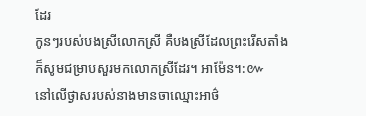ដែរ
កូនៗរបស់បងស្រីលោកស្រី គឺបងស្រីដែលព្រះរើសតាំង ក៏សូមជម្រាបសួរមកលោកស្រីដែរ។ អាម៉ែន។:៚
នៅលើថ្ងាសរបស់នាងមានចាឈ្មោះអាថ៌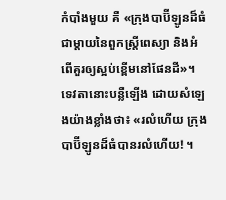កំបាំងមួយ គឺ «ក្រុងបាប៊ីឡូនដ៏ធំ ជាម្តាយនៃពួកស្ត្រីពេស្យា និងអំពើគួរឲ្យស្អប់ខ្ពើមនៅផែនដី»។
ទេវតានោះបន្លឺឡើង ដោយសំឡេងយ៉ាងខ្លាំងថា៖ «រលំហើយ ក្រុងបាប៊ីឡូនដ៏ធំបានរលំហើយ! ។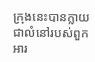ក្រុងនេះបានក្លាយជាលំនៅរបស់ពួកអារ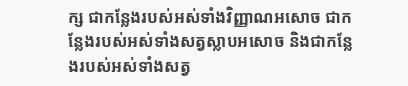ក្ស ជាកន្លែងរបស់អស់ទាំងវិញ្ញាណអសោច ជាកន្លែងរបស់អស់ទាំងសត្វស្លាបអសោច និងជាកន្លែងរបស់អស់ទាំងសត្វ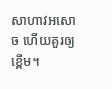សាហាវអសោច ហើយគួរឲ្យខ្ពើម។